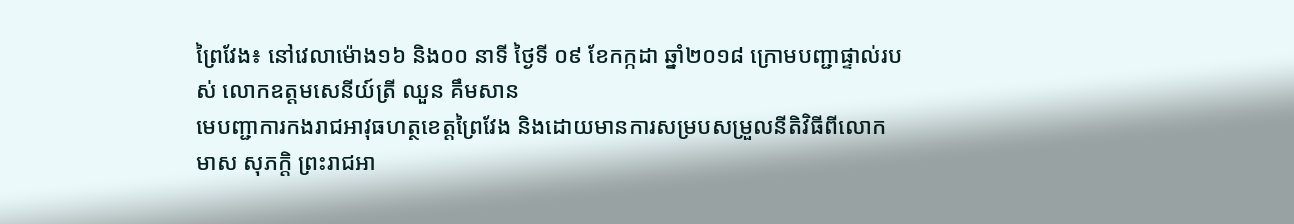ព្រៃវែង៖ នៅវេលាម៉ោង១៦ និង០០ នាទី ថ្ងៃទី ០៩ ខែកក្កដា ឆ្នាំ២០១៨ ក្រោមបញ្ជាផ្ទាល់របស់ លោកឧត្ដមសេនីយ៍ត្រី ឈួន គឹមសាន
មេបញ្ជាការកងរាជអាវុធហត្ថខេត្តព្រៃវែង និងដោយមានការសម្របសម្រួលនីតិវិធីពីលោក មាស សុភក្តិ ព្រះរាជអា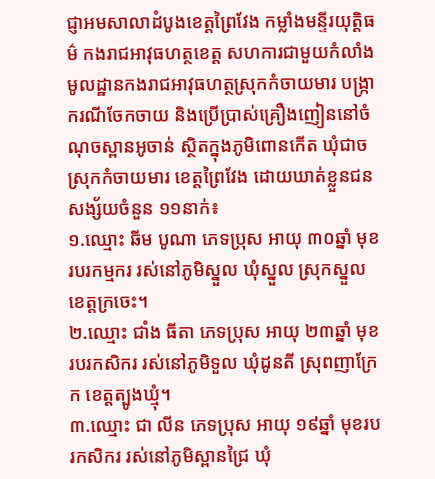ជ្ញាអមសាលាដំបូងខេត្តព្រៃវែង កម្លាំងមន្ទីរយុត្តិធម៌ កងរាជអាវុធហត្ថខេត្ត សហការជាមួយកំលាំងមូលដ្ឋានកងរាជអាវុធហត្ថស្រុកកំចាយមារ បង្ក្រាករណីចែកចាយ និងប្រើប្រាស់គ្រឿងញៀននៅចំណុចស្ពានអូចាន់ ស្ថិតក្នុងភូមិពោនកើត ឃុំជាច ស្រុកកំចាយមារ ខេត្តព្រៃវែង ដោយឃាត់ខ្លួនជនសង្ស័យចំនួន ១១នាក់៖
១.ឈ្មោះ ឆីម បូណា ភេទប្រុស អាយុ ៣០ឆ្នាំ មុខរបរកម្មករ រស់នៅភូមិស្នួល ឃុំស្នួល ស្រុកស្នួល ខេត្តក្រចេះ។
២.ឈ្មោះ ជាំង ធីតា ភេទប្រុស អាយុ ២៣ឆ្នាំ មុខរបរកសិករ រស់នៅភូមិទួល ឃុំដូនតី ស្រុពញាក្រែក ខេត្តត្បូងឃ្មុំ។
៣.ឈ្មោះ ជា លីន ភេទប្រុស អាយុ ១៩ឆ្នាំ មុខរបរកសិករ រស់នៅភូមិស្ពានជ្រៃ ឃុំ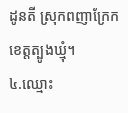ដូនតី ស្រុកពញាក្រែក ខេត្តត្បូងឃ្មុំ។
៤.ឈ្មោះ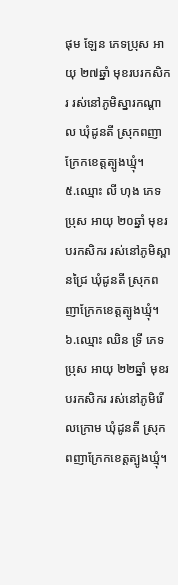ផុម ឡែន ភេទប្រុស អាយុ ២៧ឆ្នាំ មុខរបរកសិករ រស់នៅភូមិស្នារកណ្ដាល ឃុំដូនតី ស្រុកពញាក្រែកខេត្តត្បូងឃ្មុំ។
៥.ឈ្មោះ លី ហុង ភេទប្រុស អាយុ ២០ឆ្នាំ មុខរបរកសិករ រស់នៅភូមិស្ពានជ្រៃ ឃុំដូនតី ស្រុកពញាក្រែកខេត្តត្បូងឃ្មុំ។
៦.ឈ្មោះ ឈិន ទ្រី ភេទប្រុស អាយុ ២២ឆ្នាំ មុខរបរកសិករ រស់នៅភូមិរើលក្រោម ឃុំដូនតី ស្រុកពញាក្រែកខេត្តត្បូងឃ្មុំ។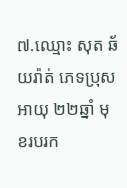៧.ឈ្មោះ សុត ឆ័យរ៉ាត់ ភេទប្រុស អាយុ ២២ឆ្នាំ មុខរបរក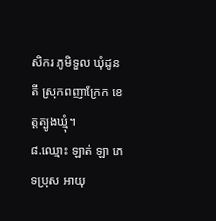សិករ ភូមិទួល ឃុំដូនតី ស្រុកពញាក្រែក ខេត្តត្បូងឃ្មុំ។
៨.ឈ្មោះ ឡាត់ ឡា ភេទប្រុស អាយុ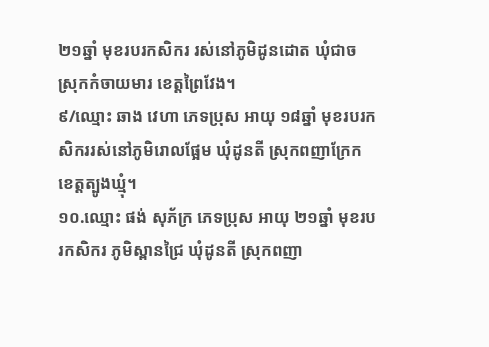២១ឆ្នាំ មុខរបរកសិករ រស់នៅភូមិដូនដោត ឃុំជាច ស្រុកកំចាយមារ ខេត្តព្រៃវែង។
៩/ឈ្មោះ ឆាង វេហា ភេទប្រុស អាយុ ១៨ឆ្នាំ មុខរបរកសិកររស់នៅភូមិរោលផ្អែម ឃុំដូនតី ស្រុកពញាក្រែក ខេត្តត្បូងឃ្មុំ។
១០.ឈ្មោះ ផង់ សុភ័ក្រ ភេទប្រុស អាយុ ២១ឆ្នាំ មុខរបរកសិករ ភូមិស្ពានជ្រៃ ឃុំដូនតី ស្រុកពញា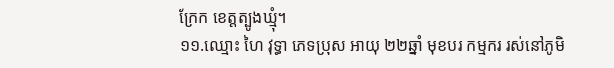ក្រែក ខេត្តត្បូងឃ្មុំ។
១១.ឈ្មោះ ហៃ វុទ្ធា ភេទប្រុស អាយុ ២២ឆ្នាំ មុខបរ កម្មករ រស់នៅភូមិ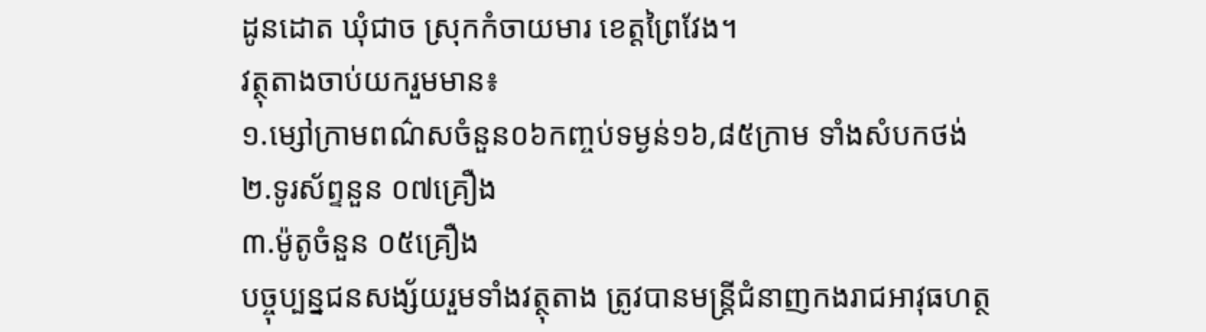ដូនដោត ឃុំជាច ស្រុកកំចាយមារ ខេត្តព្រៃវែង។
វត្ថុតាងចាប់យករួមមាន៖
១.ម្សៅក្រាមពណ៌សចំនួន០៦កញ្ចប់ទម្ងន់១៦,៨៥ក្រាម ទាំងសំបកថង់
២.ទូរស័ព្ទនួន ០៧គ្រឿង
៣.ម៉ូតូចំនួន ០៥គ្រឿង
បច្ចុប្បន្នជនសង្ស័យរួមទាំងវត្ថុតាង ត្រូវបានមន្ត្រីជំនាញកងរាជអាវុធហត្ថ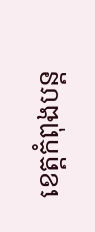ខេត្តកំពុងបន្ត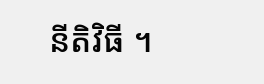នីតិវិធី ។